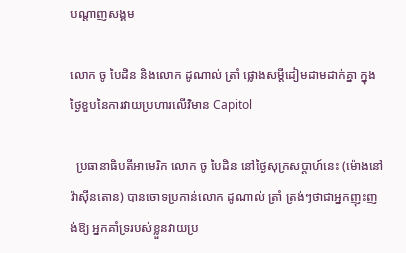បណ្តាញសង្គម

លោក ចូ បៃដិន និងលោក ដូណាល់ ត្រាំ ផ្លោងសម្ដីដៀមដាមដាក់គ្នា ក្នុងថ្ងៃខួបនៃការវាយប្រហារលើវិមាន Capitol

  ប្រធានាធិបតីអាមេរិក លោក ចូ បៃដិន នៅថ្ងៃសុក្រសប្ដាហ៍នេះ (ម៉ោងនៅវ៉ាស៊ីនតោន) បានចោទប្រកាន់លោក ដូណាល់ ត្រាំ ត្រង់ៗថាជាអ្នកញុះញង់ឱ្យ អ្នកគាំទ្ររបស់ខ្លួនវាយប្រ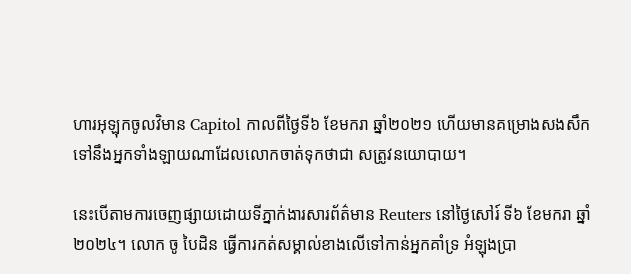ហារអុឡុកចូលវិមាន Capitol កាលពីថ្ងៃទី៦ ខែមករា ឆ្នាំ២០២១ ហើយមានគម្រោងសងសឹកទៅនឹងអ្នកទាំងឡាយណាដែលលោកចាត់ទុកថាជា សត្រូវនយោបាយ។

នេះបើតាមការចេញផ្សាយដោយទីភ្នាក់ងារសារព័ត៌មាន Reuters នៅថ្ងៃសៅរ៍ ទី៦ ខែមករា ឆ្នាំ២០២៤។ លោក ចូ បៃដិន ធ្វើការកត់សម្គាល់ខាងលើទៅកាន់អ្នកគាំទ្រ អំឡុងប្រា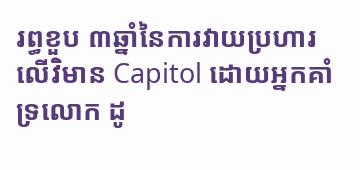រព្ធខួប ៣ឆ្នាំនៃការវាយប្រហារលើវិមាន Capitol ដោយអ្នកគាំទ្រលោក ដូ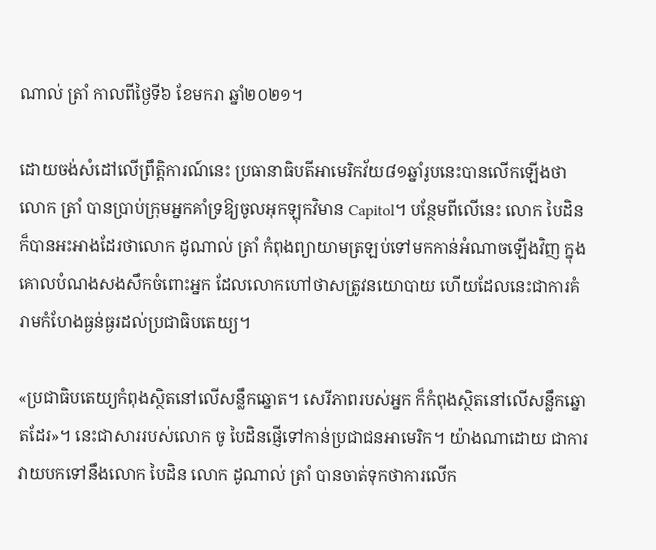ណាល់ ត្រាំ កាលពីថ្ងៃទី៦ ខែមករា ឆ្នាំ២០២១។

ដោយចង់សំដៅលើព្រឹត្តិការណ៍នេះ ប្រធានាធិបតីអាមេរិកវ័យ៨១ឆ្នាំរូបនេះបានលើកឡើងថាលោក ត្រាំ បានប្រាប់ក្រុមអ្នកគាំទ្រឱ្យចូលអុកឡុកវិមាន Capitol។ បន្ថែមពីលើនេះ លោក បៃដិន ក៏បានអះអាងដែរថាលោក ដូណាល់ ត្រាំ កំពុងព្យាយាមត្រឡប់ទៅមកកាន់អំណាចឡើងវិញ ក្នុងគោលបំណងសងសឹកចំពោះអ្នក ដែលលោកហៅថាសត្រូវនយោបាយ ហើយដែលនេះជាការគំរាមកំហែងធ្ងន់ធ្ងរដល់ប្រជាធិបតេយ្យ។

«ប្រជាធិបតេយ្យកំពុងស្ថិតនៅលើសន្លឹកឆ្នោត។ សេរីភាពរបស់អ្នក ក៏កំពុងស្ថិតនៅលើសន្លឹកឆ្នោតដែរ»។ នេះជាសាររបស់លោក ចូ បៃដិនផ្ញើទៅកាន់ប្រជាជនអាមេរិក។ យ៉ាងណាដោយ ជាការវាយបកទៅនឹងលោក បៃដិន លោក ដូណាល់ ត្រាំ បានចាត់ទុកថាការលើក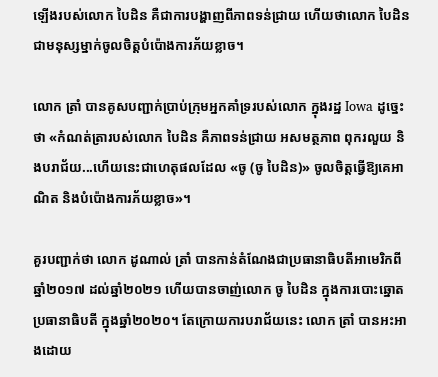ឡើងរបស់លោក បៃដិន គឺជាការបង្ហាញពីភាពទន់ជ្រាយ ហើយថាលោក បៃដិនជាមនុស្សម្នាក់ចូលចិត្តបំប៉ោងការភ័យខ្លាច។

លោក ត្រាំ បានគូសបញ្ជាក់ប្រាប់ក្រុមអ្នកគាំទ្ររបស់លោក ក្នុងរដ្ឋ Iowa ដូច្នេះថា «កំណត់ត្រារបស់លោក បៃដិន គឺភាពទន់ជ្រាយ អសមត្ថភាព ពុករលួយ និងបរាជ័យ...ហើយនេះជាហេតុផលដែល «ចូ (ចូ បៃដិន)» ចូលចិត្តធ្វើឱ្យគេអាណិត និងបំប៉ោងការភ័យខ្លាច»។

គួរបញ្ជាក់ថា លោក ដូណាល់ ត្រាំ បានកាន់តំណែងជាប្រធានាធិបតីអាមេរិកពីឆ្នាំ២០១៧ ដល់ឆ្នាំ២០២១ ហើយបានចាញ់លោក ចូ បៃដិន ក្នុងការបោះឆ្នោតប្រធានាធិបតី ក្នុងឆ្នាំ២០២០។ តែក្រោយការបរាជ័យនេះ លោក ត្រាំ បានអះអាងដោយ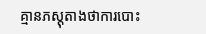គ្មានភស្តុតាងថាការបោះ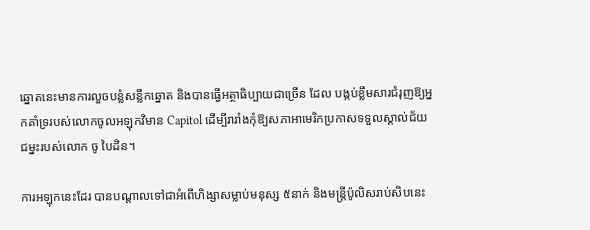ឆ្នោតនេះមានការលួចបន្លំសន្លឹកឆ្នោត និងបានធ្វើអត្ថាធិប្បាយជាច្រើន ដែល បង្កប់ខ្លឹមសារជំរុញឱ្យអ្នកគាំទ្ររបស់លោកចូលអឡុកវិមាន Capitol ដើម្បីរារាំងកុំឱ្យសភាអាមេរិកប្រកាសទទួលស្គាល់ជ័យជម្នះរបស់លោក ចូ បៃដិន។

ការអឡុកនេះដែរ បានបណ្ដាលទៅជាអំពើហិង្សាសម្លាប់មនុស្ស ៥នាក់ និងមន្ត្រីប៉ូលិសរាប់សិបនេះ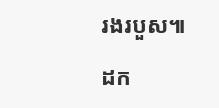រងរបួស៕

ដក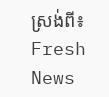ស្រង់ពី៖ Fresh News